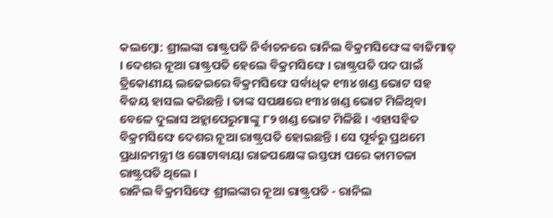କଲମ୍ବୋ: ଶ୍ରୀଲଙ୍କା ରାଷ୍ଟ୍ରପତି ନିର୍ବାଚନରେ ରାନିଲ ବିକ୍ରମସିଙ୍ଘେଙ୍କ ବାଜିମାତ୍ । ଦେଶର ନୂଆ ରାଷ୍ଟ୍ରପତି ହେଲେ ବିକ୍ରମସିଙ୍ଘେ । ରାଷ୍ଟ୍ରପତି ପଦ ପାଇଁ ତ୍ରିକୋଣୀୟ ଲଢେଇରେ ବିକ୍ରମସିଙ୍ଘେ ସର୍ବାଧିକ ୧୩୪ ଖଣ୍ଡ ଭୋଟ ସହ ବିଜୟ ହାସଲ କରିଛନ୍ତି । ତାଙ୍କ ସପକ୍ଷରେ ୧୩୪ ଖଣ୍ଡ ଭୋଟ ମିଳିଥିବା ବେଳେ ଦୁଲାସ ଅହ୍ଲାପେରୁମାଙ୍କୁ ୮୨ ଖଣ୍ଡ ଭୋଟ ମିଳିଛି । ଏହାସହିତ ବିକ୍ରମସିଙ୍ଘେ ଦେଶର ନୂଆ ରାଷ୍ଟ୍ରପତି ହୋଇଛନ୍ତି । ସେ ପୂର୍ବରୁ ପ୍ରଥମେ ପ୍ରଧାନମନ୍ତ୍ରୀ ଓ ଗୋଟାବାୟା ରାଜପକ୍ଷେଙ୍କ ଇସ୍ତଫା ପରେ କାମଚଳା ରାଷ୍ଟ୍ରପତି ଥିଲେ ।
ରାନିଲ ବିକ୍ରମସିଙ୍ଘେ ଶ୍ରୀଲଙ୍କାର ନୂଆ ରାଷ୍ଟ୍ରପତି - ରାନିଲ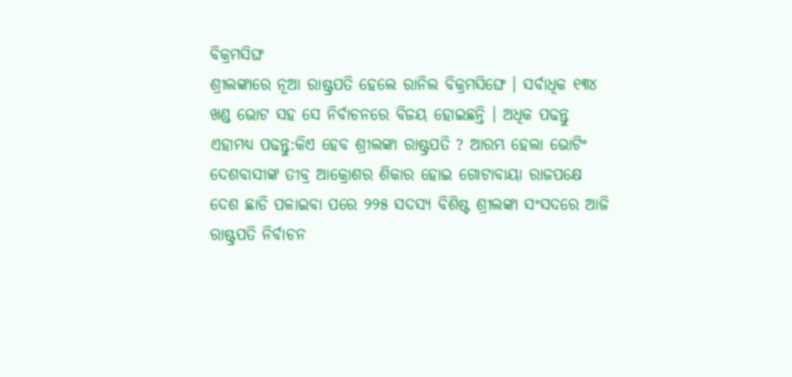ବିକ୍ରମସିଙ୍ଘ
ଶ୍ରୀଲଙ୍କାରେ ନୂଆ ରାଷ୍ଟ୍ରପତି ହେଲେ ରାନିଲ ବିକ୍ରମସିଙ୍ଘେ । ସର୍ବାଧିକ ୧୩୪ ଖଣ୍ଡ ଭୋଟ ସହ ସେ ନିର୍ବାଚନରେ ବିଜୟ ହୋଇଛନ୍ତି । ଅଧିକ ପଢନ୍ତୁ
ଏହାମଧ୍ୟ ପଢନ୍ତୁ:କିଏ ହେବ ଶ୍ରୀଲଙ୍କା ରାଷ୍ଟ୍ରପତି ? ଆରମ୍ଭ ହେଲା ଭୋଟିଂ
ଦେଶବାସୀଙ୍କ ତୀବ୍ର ଆକ୍ରୋଶର ଶିକାର ହୋଇ ଗୋଟାବାୟା ରାଜପକ୍ଷେ ଦେଶ ଛାଡି ପଳାଇବା ପରେ ୨୨୫ ସଦସ୍ୟ ବିଶିଷ୍ଟ ଶ୍ରୀଲଙ୍କା ସଂସଦରେ ଆଜି ରାଷ୍ଟ୍ରପତି ନିର୍ବାଚନ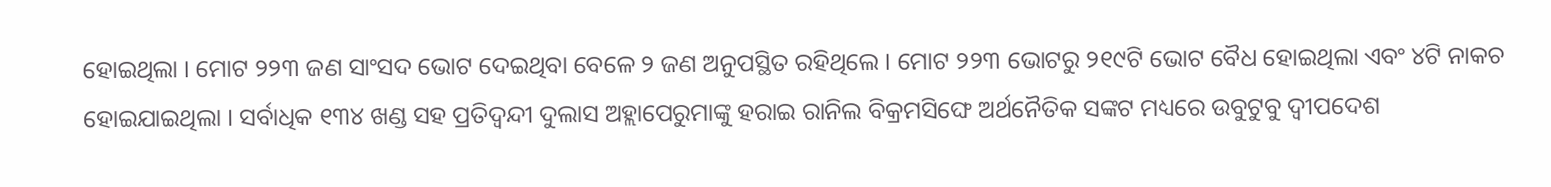ହୋଇଥିଲା । ମୋଟ ୨୨୩ ଜଣ ସାଂସଦ ଭୋଟ ଦେଇଥିବା ବେଳେ ୨ ଜଣ ଅନୁପସ୍ଥିତ ରହିଥିଲେ । ମୋଟ ୨୨୩ ଭୋଟରୁ ୨୧୯ଟି ଭୋଟ ବୈଧ ହୋଇଥିଲା ଏବଂ ୪ଟି ନାକଚ ହୋଇଯାଇଥିଲା । ସର୍ବାଧିକ ୧୩୪ ଖଣ୍ଡ ସହ ପ୍ରତିଦ୍ବନ୍ଦୀ ଦୁଲାସ ଅହ୍ଲାପେରୁମାଙ୍କୁ ହରାଇ ରାନିଲ ବିକ୍ରମସିଙ୍ଘେ ଅର୍ଥନୈତିକ ସଙ୍କଟ ମଧ୍ୟରେ ଉବୁଟୁବୁ ଦ୍ବୀପଦେଶ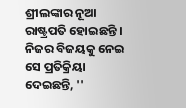ଶ୍ରୀଲଙ୍କାର ନୂଆ ରାଷ୍ଟ୍ରପତି ହୋଇଛନ୍ତି । ନିଜର ବିଜୟକୁ ନେଇ ସେ ପ୍ରତିକ୍ରିୟା ଦେଇଛନ୍ତି, ''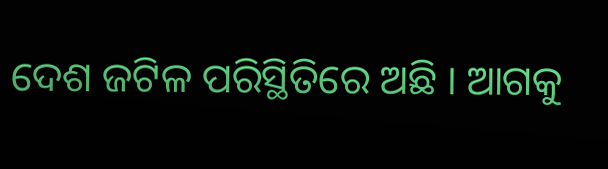ଦେଶ ଜଟିଳ ପରିସ୍ଥିତିରେ ଅଛି । ଆଗକୁ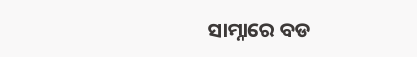ସାମ୍ନାରେ ବଡ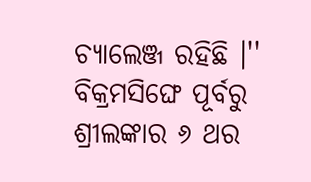ଚ୍ୟାଲେଞ୍ଜ ରହିଛି ।'' ବିକ୍ରମସିଙ୍ଘେ ପୂର୍ବରୁ ଶ୍ରୀଲଙ୍କାର ୬ ଥର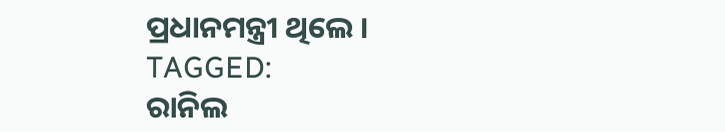ପ୍ରଧାନମନ୍ତ୍ରୀ ଥିଲେ ।
TAGGED:
ରାନିଲ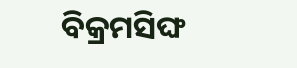ବିକ୍ରମସିଙ୍ଘ